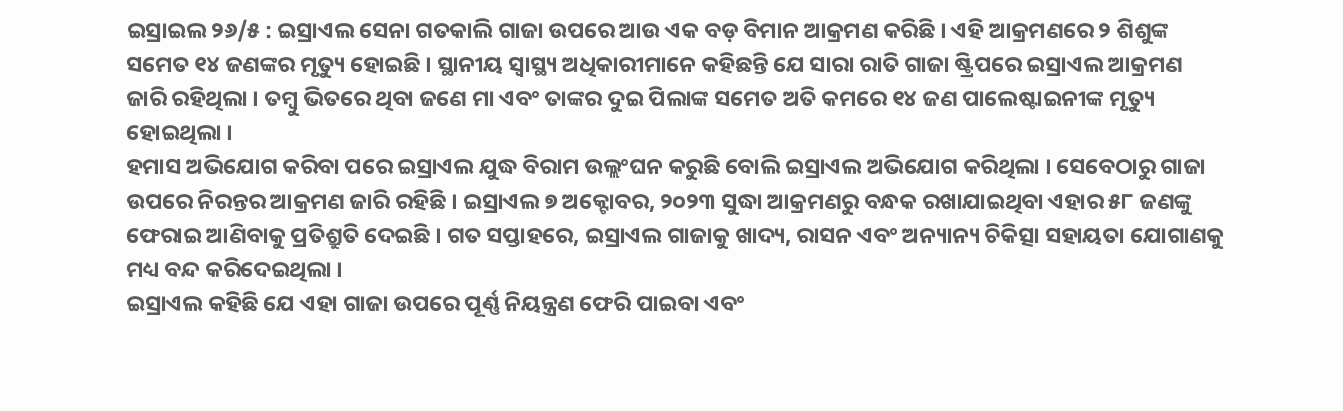ଇସ୍ରାଇଲ ୨୬/୫ : ଇସ୍ରାଏଲ ସେନା ଗତକାଲି ଗାଜା ଉପରେ ଆଉ ଏକ ବଡ଼ ବିମାନ ଆକ୍ରମଣ କରିଛି । ଏହି ଆକ୍ରମଣରେ ୨ ଶିଶୁଙ୍କ ସମେତ ୧୪ ଜଣଙ୍କର ମୃତ୍ୟୁ ହୋଇଛି । ସ୍ଥାନୀୟ ସ୍ୱାସ୍ଥ୍ୟ ଅଧିକାରୀମାନେ କହିଛନ୍ତି ଯେ ସାରା ରାତି ଗାଜା ଷ୍ଟ୍ରିପରେ ଇସ୍ରାଏଲ ଆକ୍ରମଣ ଜାରି ରହିଥିଲା । ତମ୍ବୁ ଭିତରେ ଥିବା ଜଣେ ମା ଏବଂ ତାଙ୍କର ଦୁଇ ପିଲାଙ୍କ ସମେତ ଅତି କମରେ ୧୪ ଜଣ ପାଲେଷ୍ଟାଇନୀଙ୍କ ମୃତ୍ୟୁ ହୋଇଥିଲା ।
ହମାସ ଅଭିଯୋଗ କରିବା ପରେ ଇସ୍ରାଏଲ ଯୁଦ୍ଧ ବିରାମ ଉଲ୍ଲଂଘନ କରୁଛି ବୋଲି ଇସ୍ରାଏଲ ଅଭିଯୋଗ କରିଥିଲା । ସେବେଠାରୁ ଗାଜା ଉପରେ ନିରନ୍ତର ଆକ୍ରମଣ ଜାରି ରହିଛି । ଇସ୍ରାଏଲ ୭ ଅକ୍ଟୋବର, ୨୦୨୩ ସୁଦ୍ଧା ଆକ୍ରମଣରୁ ବନ୍ଧକ ରଖାଯାଇଥିବା ଏହାର ୫୮ ଜଣଙ୍କୁ ଫେରାଇ ଆଣିବାକୁ ପ୍ରତିଶ୍ରୁତି ଦେଇଛି । ଗତ ସପ୍ତାହରେ, ଇସ୍ରାଏଲ ଗାଜାକୁ ଖାଦ୍ୟ, ରାସନ ଏବଂ ଅନ୍ୟାନ୍ୟ ଚିକିତ୍ସା ସହାୟତା ଯୋଗାଣକୁ ମଧ୍ୟ ବନ୍ଦ କରିଦେଇଥିଲା ।
ଇସ୍ରାଏଲ କହିଛି ଯେ ଏହା ଗାଜା ଉପରେ ପୂର୍ଣ୍ଣ ନିୟନ୍ତ୍ରଣ ଫେରି ପାଇବା ଏବଂ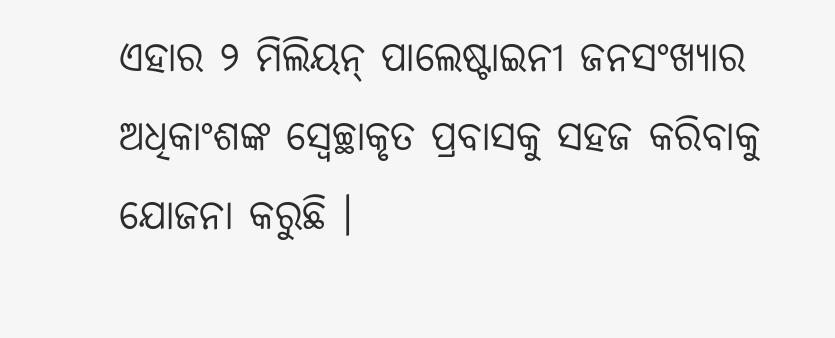ଏହାର ୨ ମିଲିୟନ୍ ପାଲେଷ୍ଟାଇନୀ ଜନସଂଖ୍ୟାର ଅଧିକାଂଶଙ୍କ ସ୍ୱେଚ୍ଛାକୃତ ପ୍ରବାସକୁ ସହଜ କରିବାକୁ ଯୋଜନା କରୁଛି ।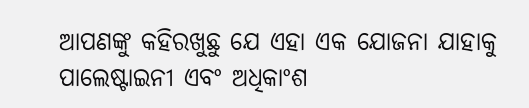ଆପଣଙ୍କୁ କହିରଖୁଛୁ ଯେ ଏହା ଏକ ଯୋଜନା ଯାହାକୁ ପାଲେଷ୍ଟାଇନୀ ଏବଂ ଅଧିକାଂଶ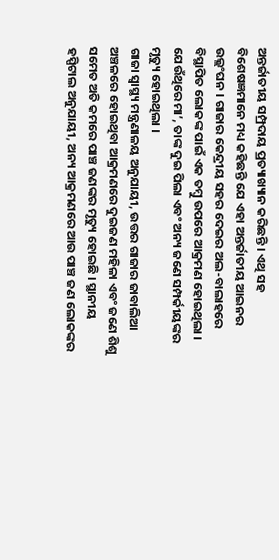ଅନ୍ତର୍ଜାତୀୟ ସମ୍ପ୍ରଦାୟ ପ୍ରତ୍ୟାଖ୍ୟାନ କରିଛନ୍ତି । ଏଥି ସହ ବିଶେଷଜ୍ଞମାନେ ମଧ୍ୟ କହିଛନ୍ତି ଯେ ଏହା ଅନ୍ତର୍ଜାତୀୟ ଆଇନର ଉଲ୍ଲଂଘନ । ଗାଜାର କେନ୍ଦ୍ରୀୟ ସହର ଦେଇର ଅଲ-ବାଲାହରେ ବିସ୍ଥାପିତ ଲୋକଙ୍କ ପାଇଁ ଏକ ତମ୍ବୁ ଉପରେ ଆକ୍ରମଣ ହୋଇଥିଲା । ଯେଉଁଥିରେ ମା’, ତାଙ୍କ ଦୁଇ ପିଲା ଏବଂ ଅନ୍ୟ ଜଣେ ସମ୍ପର୍କୀୟଙ୍କର ମୃତ୍ୟୁ ହୋଇଥିଲା ।
ଗାଜା ସ୍ୱାସ୍ଥ୍ୟ ମନ୍ତ୍ରଣାଳୟ ଅନୁଯାୟୀ, ଉତ୍ତର ଗାଜାର ଜାବାଲିଆ ଅଞ୍ଚଳରେ ହୋଇଥିବା ଆକ୍ରମଣରେ ଦୁଇଜଣ ମହିଳା ଏବଂ ଜଣେ ଶିଶୁ ସମେତ ଅତି କମରେ ପାଞ୍ଚ ଜଣଙ୍କର ମୃତ୍ୟୁ ହୋଇଛି । ସ୍ଥାନୀୟ ହସ୍ପିଟାଲ ଅନୁଯାୟୀ, ଅନ୍ୟ ଆକ୍ରମଣରେ ଆଉ ପାଞ୍ଚ ଜଣ ଲୋକଙ୍କର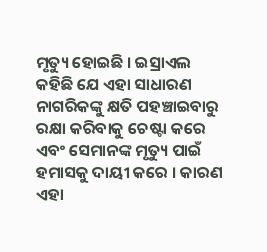ମୃତ୍ୟୁ ହୋଇଛି । ଇସ୍ରାଏଲ କହିଛି ଯେ ଏହା ସାଧାରଣ ନାଗରିକଙ୍କୁ କ୍ଷତି ପହଞ୍ଚାଇବାରୁ ରକ୍ଷା କରିବାକୁ ଚେଷ୍ଟା କରେ ଏବଂ ସେମାନଙ୍କ ମୃତ୍ୟୁ ପାଇଁ ହମାସକୁ ଦାୟୀ କରେ । କାରଣ ଏହା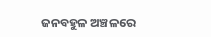ଜନବହୁଳ ଅଞ୍ଚଳରେ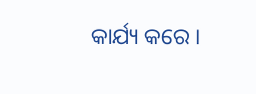କାର୍ଯ୍ୟ କରେ ।